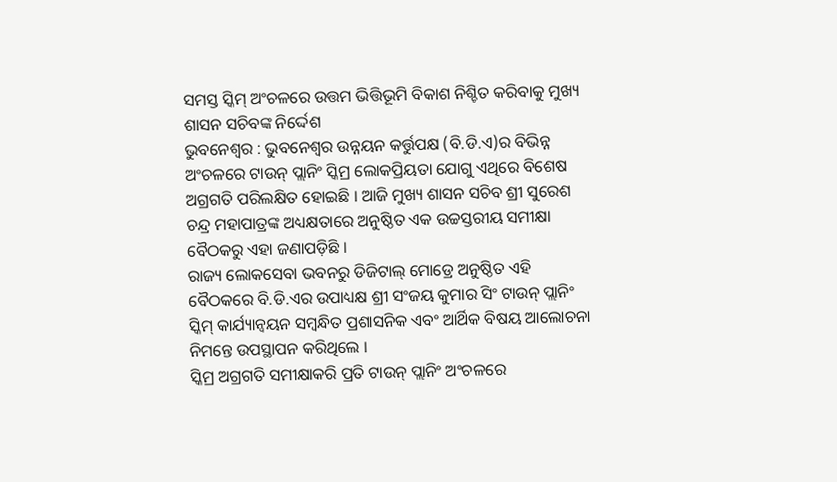ସମସ୍ତ ସ୍କିମ୍ ଅଂଚଳରେ ଉତ୍ତମ ଭିତ୍ତିଭୂମି ବିକାଶ ନିଶ୍ଚିତ କରିବାକୁ ମୁଖ୍ୟ ଶାସନ ସଚିବଙ୍କ ନିର୍ଦ୍ଦେଶ
ଭୁବନେଶ୍ୱର : ଭୁବନେଶ୍ୱର ଉନ୍ନୟନ କର୍ତ୍ତୁପକ୍ଷ (ବି.ଡି.ଏ)ର ବିଭିନ୍ନ ଅଂଚଳରେ ଟାଉନ୍ ପ୍ଲାନିଂ ସ୍କିମ୍ର ଲୋକପ୍ରିୟତା ଯୋଗୁ ଏଥିରେ ବିଶେଷ ଅଗ୍ରଗତି ପରିଲକ୍ଷିତ ହୋଇଛି । ଆଜି ମୁଖ୍ୟ ଶାସନ ସଚିବ ଶ୍ରୀ ସୁରେଶ ଚନ୍ଦ୍ର ମହାପାତ୍ରଙ୍କ ଅଧ୍ୟକ୍ଷତାରେ ଅନୁଷ୍ଠିତ ଏକ ଉଚ୍ଚସ୍ତରୀୟ ସମୀକ୍ଷା ବୈଠକରୁ ଏହା ଜଣାପଡ଼ିଛି ।
ରାଜ୍ୟ ଲୋକସେବା ଭବନରୁ ଡିଜିଟାଲ୍ ମୋଡ୍ରେ ଅନୁଷ୍ଠିତ ଏହି ବୈଠକରେ ବି.ଡି.ଏର ଉପାଧ୍ୟକ୍ଷ ଶ୍ରୀ ସଂଜୟ କୁମାର ସିଂ ଟାଉନ୍ ପ୍ଲାନିଂ ସ୍କିମ୍ କାର୍ଯ୍ୟାନ୍ୱୟନ ସମ୍ବନ୍ଧିତ ପ୍ରଶାସନିକ ଏବଂ ଆର୍ଥିକ ବିଷୟ ଆଲୋଚନା ନିମନ୍ତେ ଉପସ୍ଥାପନ କରିଥିଲେ ।
ସ୍କିମ୍ର ଅଗ୍ରଗତି ସମୀକ୍ଷାକରି ପ୍ରତି ଟାଉନ୍ ପ୍ଲାନିଂ ଅଂଚଳରେ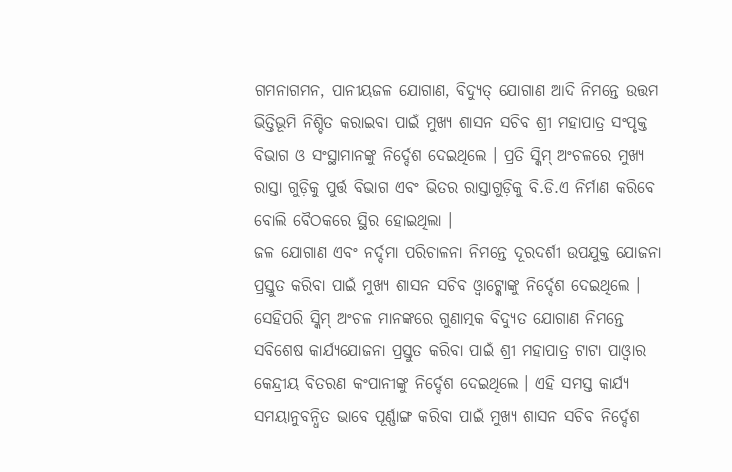ଗମନାଗମନ, ପାନୀୟଜଳ ଯୋଗାଣ, ବିଦ୍ୟୁତ୍ ଯୋଗାଣ ଆଦି ନିମନ୍ତେ ଉତ୍ତମ ଭିତ୍ତିଭୂମି ନିଶ୍ଚିତ କରାଇବା ପାଇଁ ମୁଖ୍ୟ ଶାସନ ସଚିବ ଶ୍ରୀ ମହାପାତ୍ର ସଂପୃକ୍ତ ବିଭାଗ ଓ ସଂସ୍ଥାମାନଙ୍କୁ ନିର୍ଦ୍ଦେଶ ଦେଇଥିଲେ । ପ୍ରତି ସ୍କିମ୍ ଅଂଚଳରେ ମୁଖ୍ୟ ରାସ୍ତା ଗୁଡ଼ିକୁ ପୁର୍ତ୍ତ ବିଭାଗ ଏବଂ ଭିତର ରାସ୍ତାଗୁଡ଼ିକୁ ବି.ଡି.ଏ ନିର୍ମାଣ କରିବେ ବୋଲି ବୈଠକରେ ସ୍ଥିର ହୋଇଥିଲା ।
ଜଳ ଯୋଗାଣ ଏବଂ ନର୍ଦ୍ଦମା ପରିଚାଳନା ନିମନ୍ତେ ଦୂରଦର୍ଶୀ ଉପଯୁକ୍ତ ଯୋଜନା ପ୍ରସ୍ତୁତ କରିବା ପାଇଁ ମୁଖ୍ୟ ଶାସନ ସଚିବ ଓ୍ୱାଟ୍କୋଙ୍କୁ ନିର୍ଦ୍ଦେଶ ଦେଇଥିଲେ । ସେହିପରି ସ୍କିମ୍ ଅଂଚଳ ମାନଙ୍କରେ ଗୁଣାତ୍ମକ ବିଦ୍ୟୁତ ଯୋଗାଣ ନିମନ୍ତେ ସବିଶେଷ କାର୍ଯ୍ୟଯୋଜନା ପ୍ରସ୍ତୁତ କରିବା ପାଇଁ ଶ୍ରୀ ମହାପାତ୍ର ଟାଟା ପାଓ୍ୱାର କେନ୍ଦ୍ରୀୟ ବିତରଣ କଂପାନୀଙ୍କୁ ନିର୍ଦ୍ଦେଶ ଦେଇଥିଲେ । ଏହି ସମସ୍ତ କାର୍ଯ୍ୟ ସମୟାନୁବନ୍ଧିତ ଭାବେ ପୂର୍ଣ୍ଣାଙ୍ଗ କରିବା ପାଇଁ ମୁଖ୍ୟ ଶାସନ ସଚିବ ନିର୍ଦ୍ଦେଶ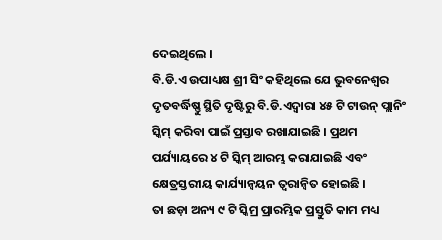ଦେଇଥିଲେ ।
ବି.ଡି.ଏ ଉପାଧ୍ୟକ୍ଷ ଶ୍ରୀ ସିଂ କହିଥିଲେ ଯେ ଭୁବନେଶ୍ୱର ଦୃତବର୍ଦ୍ଧିଷ୍ଣୁ ସ୍ଥିତି ଦୃଷ୍ଟିରୁ ବି.ଡି.ଏଦ୍ୱାରା ୪୫ ଟି ଟାଉନ୍ ପ୍ଲାନିଂ ସ୍କିମ୍ କରିବା ପାଇଁ ପ୍ରସ୍ତାବ ରଖାଯାଇଛି । ପ୍ରଥମ ପର୍ଯ୍ୟାୟରେ ୪ ଟି ସ୍କିମ୍ ଆରମ୍ଭ କରାଯାଇଛି ଏବଂ କ୍ଷେତ୍ରସ୍ତରୀୟ କାର୍ଯ୍ୟାନ୍ୱୟନ ତ୍ୱରାନ୍ୱିତ ହୋଇଛି ।
ତା ଛଡ଼ା ଅନ୍ୟ ୯ ଟି ସ୍କିମ୍ର ପ୍ରାରମ୍ଭିକ ପ୍ରସ୍ତୁତି କାମ ମଧ୍ୟ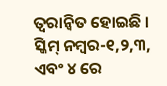ତ୍ୱରାନ୍ୱିତ ହୋଇଛି । ସ୍କିମ୍ ନମ୍ବର-୧,୨,୩, ଏବଂ ୪ ରେ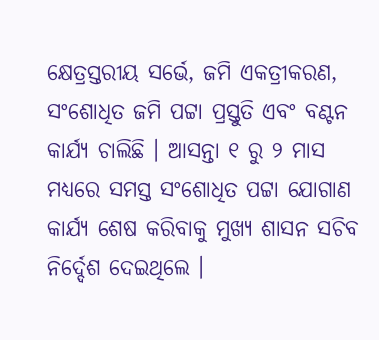କ୍ଷେତ୍ରସ୍ତରୀୟ ସର୍ଭେ, ଜମି ଏକତ୍ରୀକରଣ, ସଂଶୋଧିତ ଜମି ପଟ୍ଟା ପ୍ରସ୍ତୁତି ଏବଂ ବଣ୍ଟନ କାର୍ଯ୍ୟ ଚାଲିଛି । ଆସନ୍ତା ୧ ରୁ ୨ ମାସ ମଧ୍ୟରେ ସମସ୍ତ ସଂଶୋଧିତ ପଟ୍ଟା ଯୋଗାଣ କାର୍ଯ୍ୟ ଶେଷ କରିବାକୁ ମୁଖ୍ୟ ଶାସନ ସଚିବ ନିର୍ଦ୍ଦେଶ ଦେଇଥିଲେ ।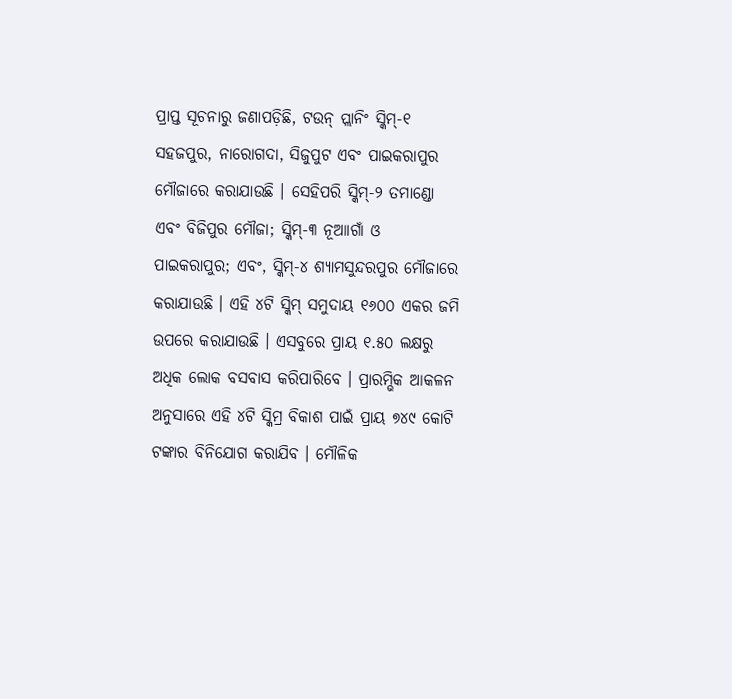ପ୍ରାପ୍ତ ସୂଚନାରୁ ଜଣାପଡ଼ିଛି, ଟଉନ୍ ପ୍ଲାନିଂ ସ୍କିମ୍-୧ ସହଜପୁର, ନାରୋଗଦା, ସିଜୁପୁଟ ଏବଂ ପାଇକରାପୁର ମୌଜାରେ କରାଯାଉଛି । ସେହିପରି ସ୍କିମ୍-୨ ତମାଣ୍ଡୋ ଏବଂ ବିଜିପୁର ମୌଜା; ସ୍କିମ୍-୩ ନୂଆାଗାଁ ଓ ପାଇକରାପୁର; ଏବଂ, ସ୍କିମ୍-୪ ଶ୍ୟାମସୁନ୍ଦରପୁର ମୌଜାରେ କରାଯାଉଛି । ଏହି ୪ଟି ସ୍କିମ୍ ସମୁଦାୟ ୧୬୦୦ ଏକର ଜମି ଉପରେ କରାଯାଉଛି । ଏସବୁରେ ପ୍ରାୟ ୧.୫୦ ଲକ୍ଷରୁ ଅଧିକ ଲୋକ ବସବାସ କରିପାରିବେ । ପ୍ରାରମ୍ଭିକ ଆକଳନ ଅନୁସାରେ ଏହି ୪ଟି ସ୍କିମ୍ର ବିକାଶ ପାଇଁ ପ୍ରାୟ ୭୪୯ କୋଟି ଟଙ୍କାର ବିନିଯୋଗ କରାଯିବ । ମୌଳିକ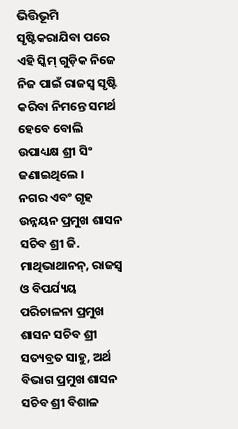ଭିତ୍ତିଭୂମି ସୃଷ୍ଟିକରାଯିବା ପରେ ଏହି ସ୍କିମ୍ ଗୁଡ଼ିକ ନିଜେ ନିଜ ପାଇଁ ରାଜସ୍ୱ ସୃଷ୍ଟି କରିବା ନିମନ୍ତେ ସମର୍ଥ ହେବେ ବୋଲି ଉପାଧ୍ୟକ୍ଷ ଶ୍ରୀ ସିଂ ଜଣାଇଥିଲେ ।
ନଗର ଏବଂ ଗୃହ ଉନ୍ନୟନ ପ୍ରମୁଖ ଶାସନ ସଚିବ ଶ୍ରୀ ଜି. ମାଥିଭାଥାନନ୍, ରାଜସ୍ୱ ଓ ବିପର୍ଯ୍ୟୟ ପରିଚାଳନା ପ୍ରମୁଖ ଶାସନ ସଚିବ ଶ୍ରୀ ସତ୍ୟବ୍ରତ ସାହୁ, ଅର୍ଥ ବିଭାଗ ପ୍ରମୁଖ ଶାସନ ସଚିବ ଶ୍ରୀ ବିଶାଳ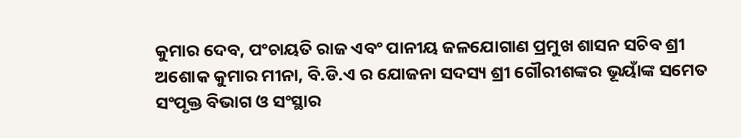କୁମାର ଦେବ, ପଂଚାୟତି ରାଜ ଏବଂ ପାନୀୟ ଜଳଯୋଗାଣ ପ୍ରମୁଖ ଶାସନ ସଚିବ ଶ୍ରୀ ଅଶୋକ କୁମାର ମୀନା, ବି.ଡି.ଏ ର ଯୋଜନା ସଦସ୍ୟ ଶ୍ରୀ ଗୌରୀଶଙ୍କର ଭୂୟାଁଙ୍କ ସମେତ ସଂପୃକ୍ତ ବିଭାଗ ଓ ସଂସ୍ଥାର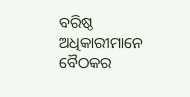ବରିଷ୍ଠ ଅଧିକାରୀମାନେ ବୈଠକର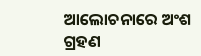ଆଲୋଚନାରେ ଅଂଶ ଗ୍ରହଣ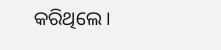କରିଥିଲେ ।